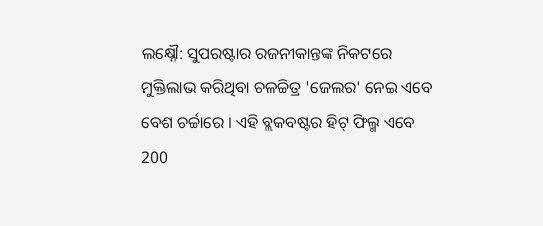ଲକ୍ଷ୍ନୌ: ସୁପରଷ୍ଟାର ରଜନୀକାନ୍ତଙ୍କ ନିକଟରେ ମୁକ୍ତିଲାଭ କରିଥିବା ଚଳଚ୍ଚିତ୍ର 'ଜେଲର' ନେଇ ଏବେ ବେଶ ଚର୍ଚ୍ଚାରେ । ଏହି ବ୍ଲକବଷ୍ଟର ହିଟ୍ ଫିଲ୍ମ ଏବେ 200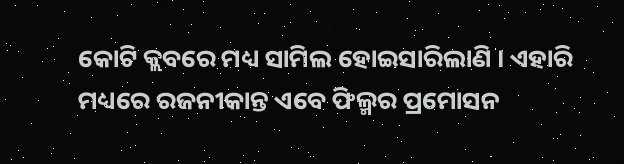କୋଟି କ୍ଲବରେ ମଧ୍ୟ ସାମିଲ ହୋଇସାରିଲାଣି । ଏହାରି ମଧ୍ୟରେ ରଜନୀକାନ୍ତ ଏବେ ଫିଲ୍ମର ପ୍ରମୋସନ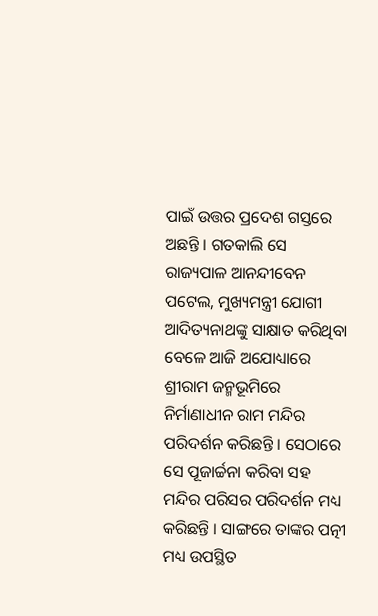ପାଇଁ ଉତ୍ତର ପ୍ରଦେଶ ଗସ୍ତରେ ଅଛନ୍ତି । ଗତକାଲି ସେ ରାଜ୍ୟପାଳ ଆନନ୍ଦୀବେନ ପଟେଲ, ମୁଖ୍ୟମନ୍ତ୍ରୀ ଯୋଗୀ ଆଦିତ୍ୟନାଥଙ୍କୁ ସାକ୍ଷାତ କରିଥିବା ବେଳେ ଆଜି ଅଯୋଧ୍ୟାରେ ଶ୍ରୀରାମ ଜନ୍ମଭୂମିରେ ନିର୍ମାଣାଧୀନ ରାମ ମନ୍ଦିର ପରିଦର୍ଶନ କରିଛନ୍ତି । ସେଠାରେ ସେ ପୂଜାର୍ଚ୍ଚନା କରିବା ସହ ମନ୍ଦିର ପରିସର ପରିଦର୍ଶନ ମଧ୍ୟ କରିଛନ୍ତି । ସାଙ୍ଗରେ ତାଙ୍କର ପତ୍ନୀ ମଧ୍ୟ ଉପସ୍ଥିତ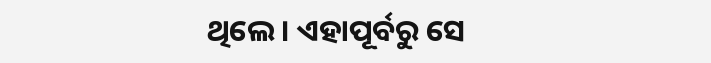ଥିଲେ । ଏହାପୂର୍ବରୁ ସେ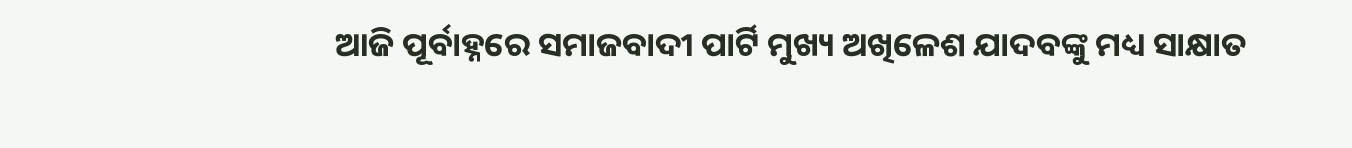ଆଜି ପୂର୍ବାହ୍ନରେ ସମାଜବାଦୀ ପାର୍ଟି ମୁଖ୍ୟ ଅଖିଳେଶ ଯାଦବଙ୍କୁ ମଧ୍ୟ ସାକ୍ଷାତ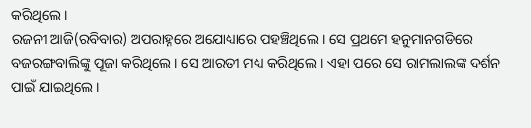କରିଥିଲେ ।
ରଜନୀ ଆଜି(ରବିବାର) ଅପରାହ୍ନରେ ଅଯୋଧ୍ୟାରେ ପହଞ୍ଚିଥିଲେ । ସେ ପ୍ରଥମେ ହନୁମାନଗଡିରେ ବଜରଙ୍ଗବାଲିଙ୍କୁ ପୂଜା କରିଥିଲେ । ସେ ଆରତୀ ମଧ୍ୟ କରିଥିଲେ । ଏହା ପରେ ସେ ରାମଲାଲଙ୍କ ଦର୍ଶନ ପାଇଁ ଯାଇଥିଲେ ।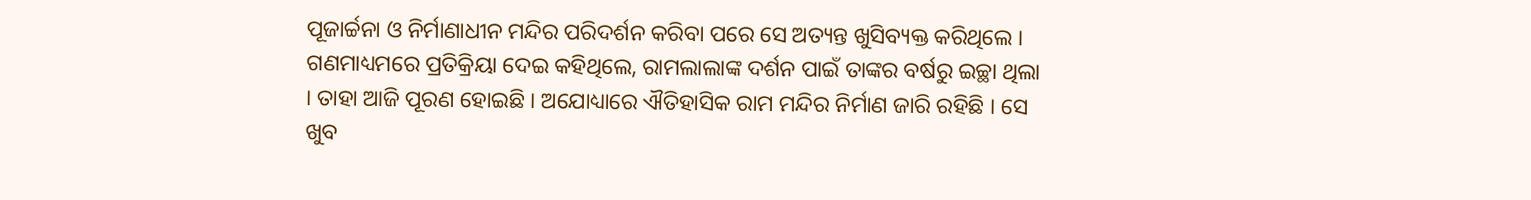ପୂଜାର୍ଚ୍ଚନା ଓ ନିର୍ମାଣାଧୀନ ମନ୍ଦିର ପରିଦର୍ଶନ କରିବା ପରେ ସେ ଅତ୍ୟନ୍ତ ଖୁସିବ୍ୟକ୍ତ କରିଥିଲେ । ଗଣମାଧ୍ୟମରେ ପ୍ରତିକ୍ରିୟା ଦେଇ କହିଥିଲେ, ରାମଲାଲାଙ୍କ ଦର୍ଶନ ପାଇଁ ତାଙ୍କର ବର୍ଷରୁ ଇଚ୍ଛା ଥିଲା । ତାହା ଆଜି ପୂରଣ ହୋଇଛି । ଅଯୋଧ୍ୟାରେ ଐତିହାସିକ ରାମ ମନ୍ଦିର ନିର୍ମାଣ ଜାରି ରହିଛି । ସେ ଖୁବ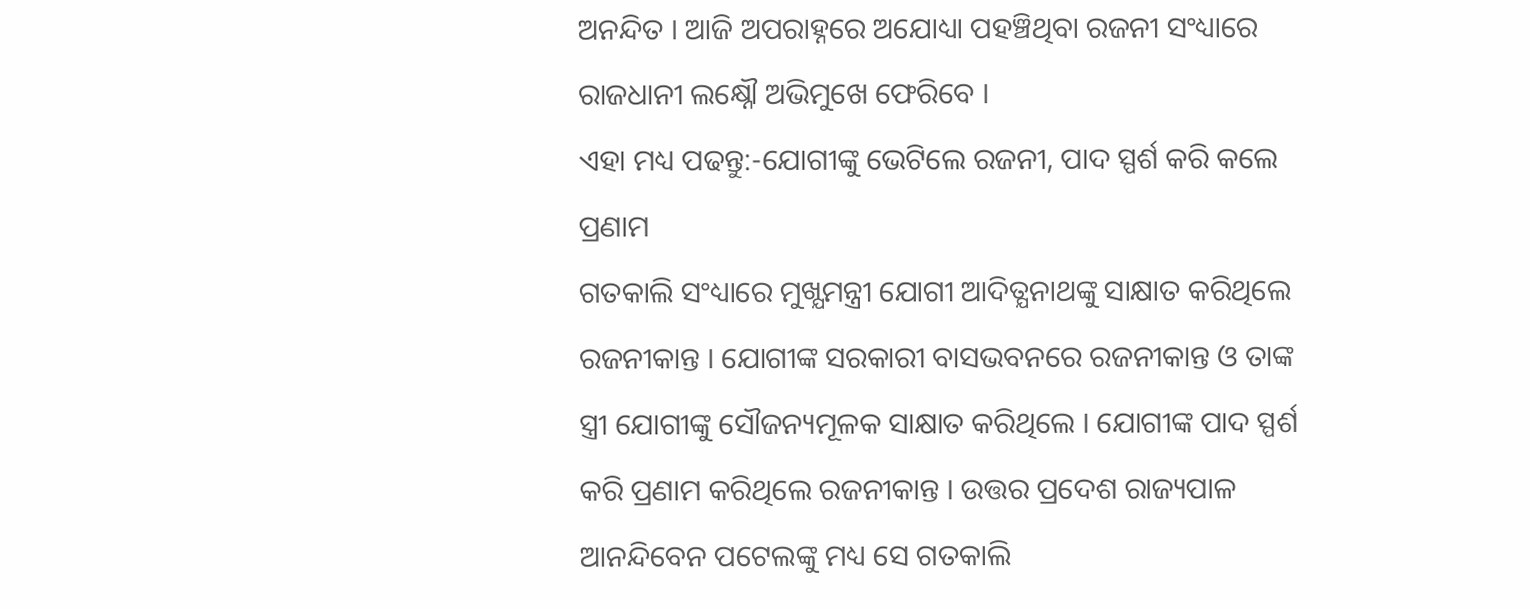ଅନନ୍ଦିତ । ଆଜି ଅପରାହ୍ନରେ ଅଯୋଧ୍ୟା ପହଞ୍ଚିଥିବା ରଜନୀ ସଂଧ୍ୟାରେ ରାଜଧାନୀ ଲକ୍ଷ୍ନୌ ଅଭିମୁଖେ ଫେରିବେ ।
ଏହା ମଧ୍ୟ ପଢନ୍ତୁ:-ଯୋଗୀଙ୍କୁ ଭେଟିଲେ ରଜନୀ, ପାଦ ସ୍ପର୍ଶ କରି କଲେ ପ୍ରଣାମ
ଗତକାଲି ସଂଧ୍ୟାରେ ମୁଖ୍ଯମନ୍ତ୍ରୀ ଯୋଗୀ ଆଦିତ୍ଯନାଥଙ୍କୁ ସାକ୍ଷାତ କରିଥିଲେ ରଜନୀକାନ୍ତ । ଯୋଗୀଙ୍କ ସରକାରୀ ବାସଭବନରେ ରଜନୀକାନ୍ତ ଓ ତାଙ୍କ ସ୍ତ୍ରୀ ଯୋଗୀଙ୍କୁ ସୌଜନ୍ୟମୂଳକ ସାକ୍ଷାତ କରିଥିଲେ । ଯୋଗୀଙ୍କ ପାଦ ସ୍ପର୍ଶ କରି ପ୍ରଣାମ କରିଥିଲେ ରଜନୀକାନ୍ତ । ଉତ୍ତର ପ୍ରଦେଶ ରାଜ୍ୟପାଳ ଆନନ୍ଦିବେନ ପଟେଲଙ୍କୁ ମଧ୍ୟ ସେ ଗତକାଲି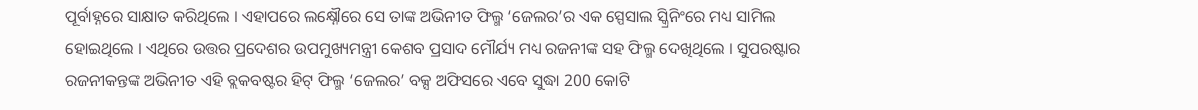ପୂର୍ବାହ୍ନରେ ସାକ୍ଷାତ କରିଥିଲେ । ଏହାପରେ ଲକ୍ଷ୍ନୌରେ ସେ ତାଙ୍କ ଅଭିନୀତ ଫିଲ୍ମ ‘ଜେଲର’ର ଏକ ସ୍ପେସାଲ ସ୍କ୍ରିନିଂରେ ମଧ୍ୟ ସାମିଲ ହୋଇଥିଲେ । ଏଥିରେ ଉତ୍ତର ପ୍ରଦେଶର ଉପମୁଖ୍ୟମନ୍ତ୍ରୀ କେଶବ ପ୍ରସାଦ ମୌର୍ଯ୍ୟ ମଧ୍ୟ ରଜନୀଙ୍କ ସହ ଫିଲ୍ମ ଦେଖିଥିଲେ । ସୁପରଷ୍ଟାର ରଜନୀକନ୍ତଙ୍କ ଅଭିନୀତ ଏହି ବ୍ଲକବଷ୍ଟର ହିଟ୍ ଫିଲ୍ମ ‘ଜେଲର’ ବକ୍ସ ଅଫିସରେ ଏବେ ସୁଦ୍ଧା 200 କୋଟି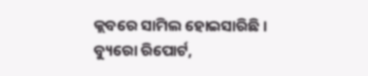କ୍ଲବରେ ସାମିଲ ହୋଇସାରିଛି ।
ବ୍ୟୁରୋ ରିପୋର୍ଟ,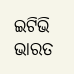ଇଟିଭି ଭାରତ